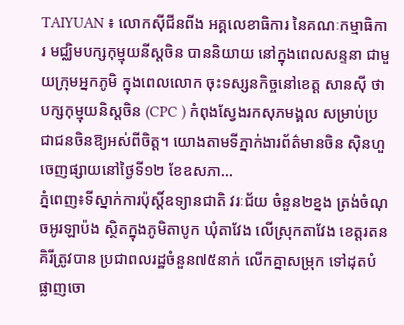TAIYUAN ៖ លោកស៊ីជីនពីង អគ្គលេខាធិការ នៃគណៈកម្មាធិការ មជ្ឈិមបក្សកុម្មុយនីស្តចិន បាននិយាយ នៅក្នុងពេលសន្ទនា ជាមួយក្រុមអ្នកភូមិ ក្នុងពេលលោក ចុះទស្សនកិច្ចនៅខេត្ត សានស៊ី ថា បក្សកុម្មុយនិស្តចិន (CPC ) កំពុងស្វែងរកសុភមង្គល សម្រាប់ប្រជាជនចិនឱ្យអស់ពីចិត្ត។ យោងតាមទីភ្នាក់ងារព័ត៌មានចិន ស៊ិនហួ ចេញផ្សាយនៅថ្ងៃទី១២ ខែឧសភា...
ភ្នំពេញ៖ទីស្នាក់ការប៉ុស្តិ៍ឧទ្យានជាតិ វរៈជ័យ ចំនួន២ខ្នង ត្រង់ចំណុចអូរឡាប៉ង ស្ថិតក្នុងភូមិតាបូក ឃុំតាវែង លើស្រុកតាវែង ខេត្តរតនគិរីត្រូវបាន ប្រជាពលរដ្ឋចំនួន៧៥នាក់ លើកគ្នាសម្រុក ទៅដុតបំផ្លាញចោ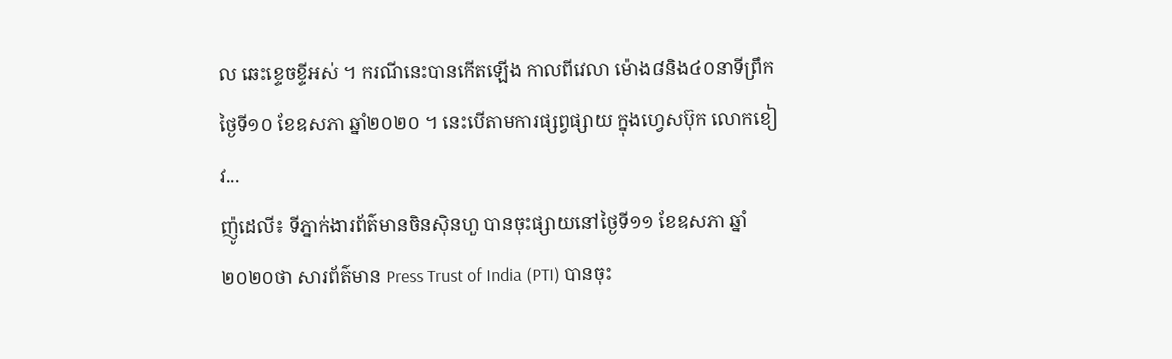ល ឆេះខ្ទេចខ្ទីអស់ ។ ករណីនេះបានកើតឡើង កាលពីវេលា ម៉ោង៨និង៤០នាទីព្រឹកថ្ងៃទី១០ ខែឧសភា ឆ្នាំ២០២០ ។ នេះបើតាមការផ្សព្វផ្សាយ ក្នុងហ្វេសប៊ុក លោកខៀវ...
ញ៉ូដេលី៖ ទីភ្នាក់ងារព័ត៌មានចិនស៊ិនហួ បានចុះផ្សាយនៅថ្ងៃទី១១ ខែឧសភា ឆ្នាំ២០២០ថា សារព័ត៌មាន Press Trust of India (PTI) បានចុះ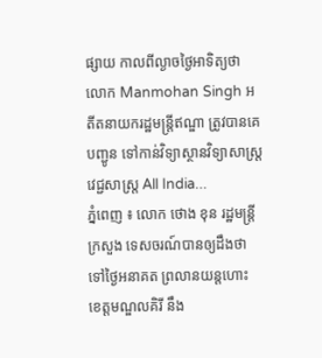ផ្សាយ កាលពីល្ងាចថ្ងៃអាទិត្យថា លោក Manmohan Singh អតីតនាយករដ្ឋមន្ត្រីឥណ្ឌា ត្រូវបានគេបញ្ជូន ទៅកាន់វិទ្យាស្ថានវិទ្យាសាស្ត្រ វេជ្ជសាស្ត្រ All India...
ភ្នំពេញ ៖ លោក ថោង ខុន រដ្ឋមន្រ្តីក្រសួង ទេសចរណ៍បានឲ្យដឹងថា ទៅថ្ងៃអនាគត ព្រលានយន្តហោះ ខេត្តមណ្ឌលគិរី នឹង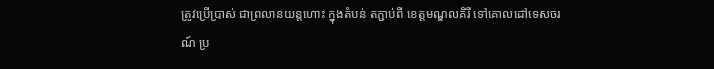ត្រូវប្រើប្រាស់ ជាព្រលានយន្តហោះ ក្នុងតំបន់ តភ្ជាប់ពី ខេត្តមណ្ឌលគិរី ទៅគោលដៅទេសចរណ៍ ប្រ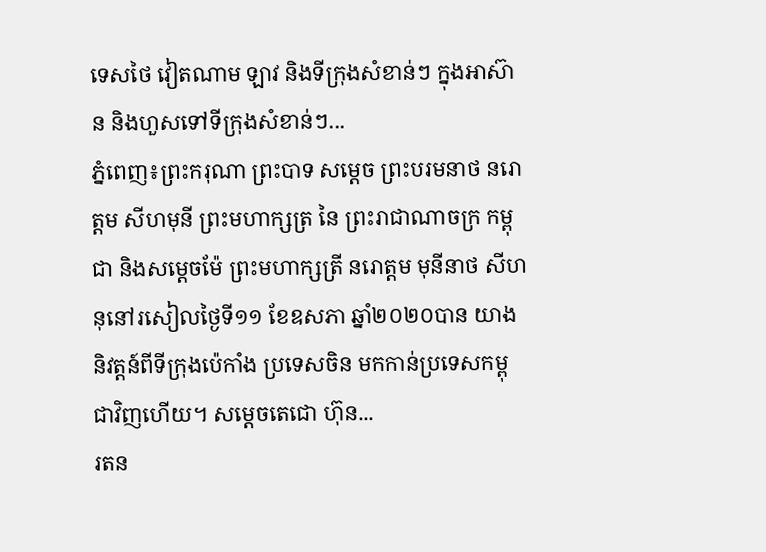ទេសថៃ វៀតណាម ឡាវ និងទីក្រុងសំខាន់ៗ ក្នុងអាស៊ាន និងហួសទៅទីក្រុងសំខាន់ៗ...
ភ្នំពេញ៖ព្រះករុណា ព្រះបាទ សម្តេច ព្រះបរមនាថ នរោត្តម សីហមុនី ព្រះមហាក្សត្រ នៃ ព្រះរាជាណាចក្រ កម្ពុជា និងសម្តេចម៉ែ ព្រះមហាក្សត្រី នរោត្តម មុនីនាថ សីហនុនៅរសៀលថ្ងៃទី១១ ខែឧសភា ឆ្នាំ២០២០បាន យាងនិវត្តន៍ពីទីក្រុងប៉េកាំង ប្រទេសចិន មកកាន់ប្រទេសកម្ពុជាវិញហើយ។ សម្តេចតេជោ ហ៊ុន...
រតន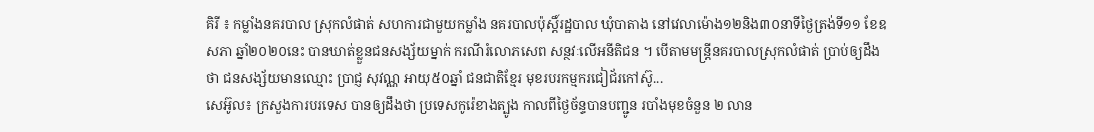គិរី ៖ កម្លាំងនគរបាល ស្រុកលំផាត់ សហការជាមួយកម្លាំង នគរបាលប៉ុស្តិ៍រដ្ឋបាល ឃុំបាតាង នៅវេលាម៉ោង១២និង៣០នាទីថ្ងៃត្រង់ទី១១ ខែឧសភា ឆ្នាំ២០២០នេះ បានឃាត់ខ្លួនជនសង្ស័យម្នាក់ ករណីរំលោភសេព សន្ថវៈលើអនីតិជន ។ បើតាមមន្ត្រីនគរបាលស្រុកលំផាត់ ប្រាប់ឲ្យដឹងថា ជនសង្ស័យមានឈ្មោះ ប្រាជ្ញ សុវណ្ណ អាយុ៥០ឆ្នាំ ជនជាតិខ្មែរ មុខរបរកម្មករជៀជ័រកៅស៊ូ...
សេអ៊ូល៖ ក្រសួងការបរទេស បានឲ្យដឹងថា ប្រទេសកូរ៉េខាងត្បូង កាលពីថ្ងៃច័ន្ទបានបញ្ជូន របាំងមុខចំនួន ២ លាន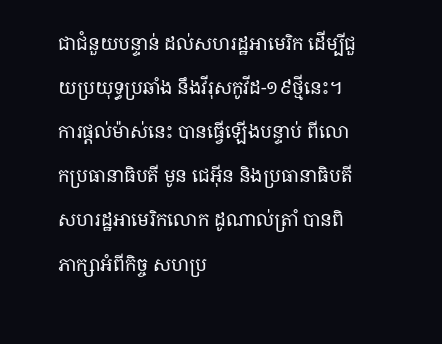ជាជំនួយបន្ទាន់ ដល់សហរដ្ឋអាមេរិក ដើម្បីជួយប្រយុទ្ធប្រឆាំង នឹងវីរុសកូវីដ-១៩ថ្មីនេះ។ ការផ្តល់ម៉ាស់នេះ បានធ្វើឡើងបន្ទាប់ ពីលោកប្រធានាធិបតី មូន ជេអ៊ីន និងប្រធានាធិបតី សហរដ្ឋអាមេរិកលោក ដូណាល់ត្រាំ បានពិភាក្សាអំពីកិច្ច សហប្រ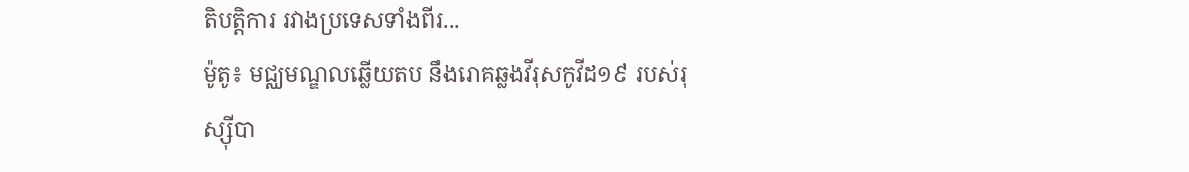តិបត្តិការ រវាងប្រទេសទាំងពីរ...
ម៉ូតូ៖ មជ្ឈមណ្ឌលឆ្លើយតប នឹងរោគឆ្លងវីរុសកូវីដ១៩ របស់រុស្ស៊ីបា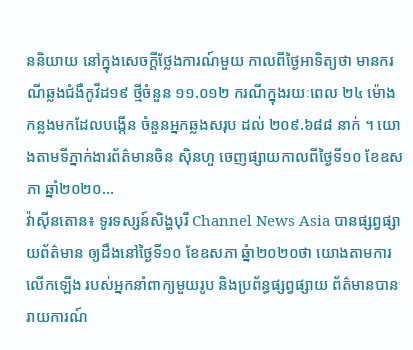ននិយាយ នៅក្នុងសេចក្តីថ្លែងការណ៍មួយ កាលពីថ្ងៃអាទិត្យថា មានករណីឆ្លងជំងឺកូវីដ១៩ ថ្មីចំនួន ១១.០១២ ករណីក្នុងរយៈពេល ២៤ ម៉ោងកន្លងមកដែលបង្កើន ចំនួនអ្នកឆ្លងសរុប ដល់ ២០៩.៦៨៨ នាក់ ។ យោងតាមទីភ្នាក់ងារព័ត៌មានចិន ស៊ិនហួ ចេញផ្សាយកាលពីថ្ងៃទី១០ ខែឧសភា ឆ្នាំ២០២០...
វ៉ាស៊ីនតោន៖ ទូរទស្សន៍សិង្ហបុរី Channel News Asia បានផ្សព្វផ្សាយព័ត៌មាន ឲ្យដឹងនៅថ្ងៃទី១០ ខែឧសភា ឆ្នំា២០២០ថា យោងតាមការលើកឡើង របស់អ្នកនាំពាក្យមួយរូប និងប្រព័ន្ធផ្សព្វផ្សាយ ព័ត៌មានបានរាយការណ៍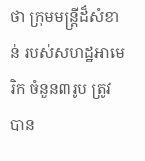ថា ក្រុមមន្ត្រីដ៏សំខាន់ របស់សហដ្ឋអាមេរិក ចំនួន៣រូប ត្រូវបាន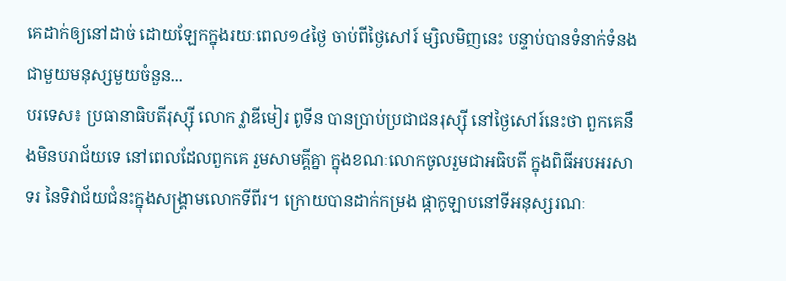គេដាក់ឲ្យនៅដាច់ ដោយឡែកក្នុងរយៈពេល១៤ថ្ងៃ ចាប់ពីថ្ងៃសៅរ៍ ម្សិលមិញនេះ បន្ទាប់បានទំនាក់ទំនង ជាមួយមនុស្សមួយចំនួន...
បរទេស៖ ប្រធានាធិបតីរុស្ស៊ី លោក វ្លាឌីមៀរ ពូទីន បានប្រាប់ប្រជាជនរុស្ស៊ី នៅថ្ងៃសៅរ៍នេះថា ពួកគេនឹងមិនបរាជ័យទេ នៅពេលដែលពួកគេ រួមសាមគ្គីគ្នា ក្នុងខណៈលោកចូលរួមជាអធិបតី ក្នុងពិធីអបអរសាទរ នៃទិវាជ័យជំនះក្នុងសង្គ្រាមលោកទីពីរ។ ក្រោយបានដាក់កម្រង ផ្កាកូឡាបនៅទីអនុស្សរណៈ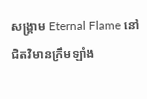សង្គ្រាម Eternal Flame នៅជិតវិមានក្រឹមឡាំង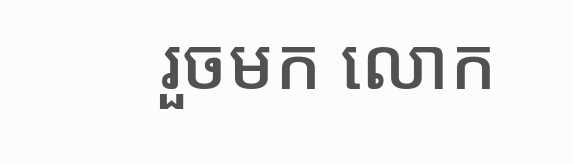រួចមក លោក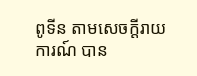ពូទីន តាមសេចក្តីរាយការណ៍ បាន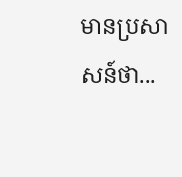មានប្រសាសន៍ថា...